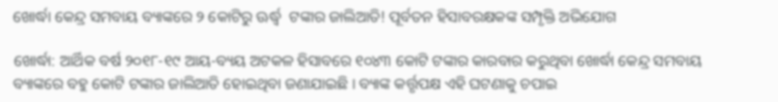ଖୋର୍ଦ୍ଧା କେନ୍ଦ୍ର ସମବାୟ ବ୍ୟାଙ୍କରେ ୨ କୋଟିରୁ ଊର୍ଦ୍ଧ୍ୱ  ଟଙ୍କାର ଜାଲିଆତି! ପୂର୍ବତନ ହିସାବରକ୍ଷକଙ୍କ ସମ୍ପୃକ୍ତି ଅଭିଯୋଗ

ଖୋର୍ଦ୍ଧା: ଆର୍ଥିକ ବର୍ଷ ୨୦୧୮-୧୯ ଆୟ-ବ୍ୟୟ ଅଟକଳ ହିସାବରେ ୧୦୪୩ କୋଟି ଟଙ୍କାର କାରବାର କରୁଥିବା ଖୋର୍ଦ୍ଧା କେନ୍ଦ୍ର ସମବାୟ ବ୍ୟାଙ୍କରେ ବହୁ କୋଟି ଟଙ୍କାର ଜାଲିଆତି ହୋଇଥିବା ଜଣାଯାଇଛି । ବ୍ୟାଙ୍କ କର୍ତ୍ତୃପକ୍ଷ ଏହି ଘଟଣାକୁ ଚପାଇ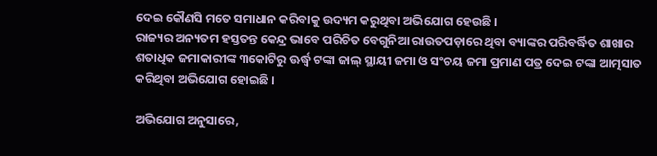ଦେଇ କୌଣସି ମତେ ସମାଧାନ କରିବାକୁ ଉଦ୍ୟମ କରୁଥିବା ଅଭିଯୋଗ ହେଉଛି ।
ରାଜ୍ୟର ଅନ୍ୟତମ ହସ୍ତତନ୍ତ କେନ୍ଦ୍ର ଭାବେ ପରିଚିତ ବେଗୁନିଆ ରାଉତପଡ଼ାରେ ଥିବା ବ୍ୟାଙ୍କର ପରିବର୍ଦ୍ଧିତ ଶାଖାର ଶତାଧିକ ଜମାକାରୀଙ୍କ ୩କୋଟିରୁ ଊର୍ଦ୍ଧ୍ୱ ଟଙ୍କା ଜାଲ୍ ସ୍ଥାୟୀ ଜମା ଓ ସଂଚୟ ଜମା ପ୍ରମାଣ ପତ୍ର ଦେଇ ଟଙ୍କା ଆତ୍ମସାତ କରିଥିବା ଅଭିଯୋଗ ହୋଇଛି ।

ଅଭିଯୋଗ ଅନୁସାରେ,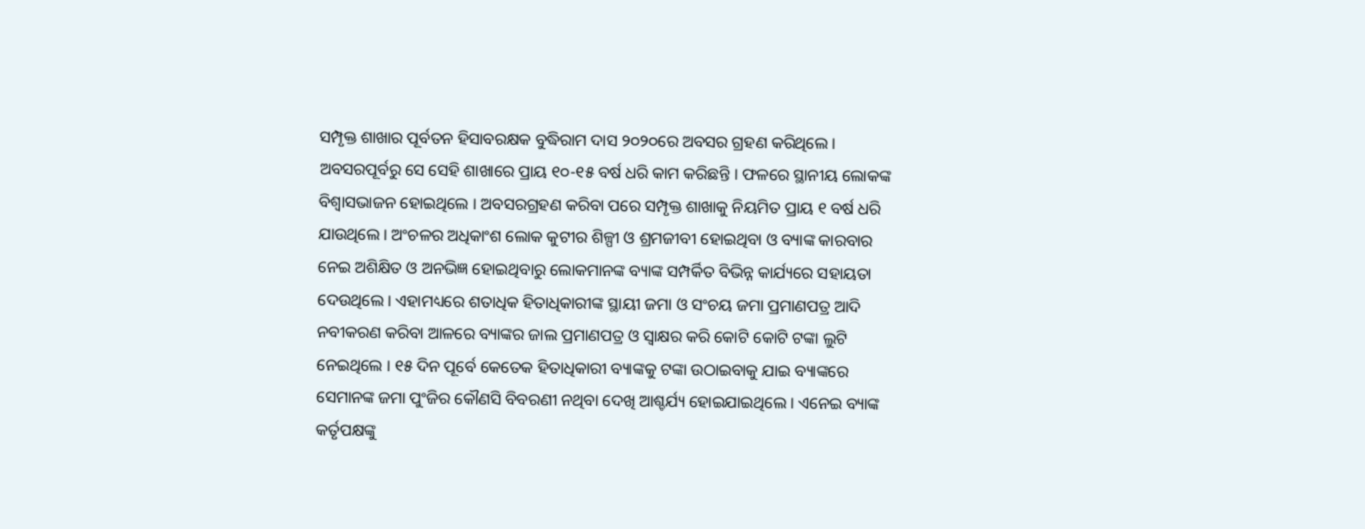ସମ୍ପୃକ୍ତ ଶାଖାର ପୂର୍ବତନ ହିସାବରକ୍ଷକ ବୁଦ୍ଧିରାମ ଦାସ ୨୦୨୦ରେ ଅବସର ଗ୍ରହଣ କରିଥିଲେ । ଅବସରପୂର୍ବରୁ ସେ ସେହି ଶାଖାରେ ପ୍ରାୟ ୧୦-୧୫ ବର୍ଷ ଧରି କାମ କରିଛନ୍ତି । ଫଳରେ ସ୍ଥାନୀୟ ଲୋକଙ୍କ ବିଶ୍ୱାସଭାଜନ ହୋଇଥିଲେ । ଅବସରଗ୍ରହଣ କରିବା ପରେ ସମ୍ପୃକ୍ତ ଶାଖାକୁ ନିୟମିତ ପ୍ରାୟ ୧ ବର୍ଷ ଧରି ଯାଉଥିଲେ । ଅଂଚଳର ଅଧିକାଂଶ ଲୋକ କୁଟୀର ଶିଳ୍ପୀ ଓ ଶ୍ରମଜୀବୀ ହୋଇଥିବା ଓ ବ୍ୟାଙ୍କ କାରବାର ନେଇ ଅଶିକ୍ଷିତ ଓ ଅନଭିଜ୍ଞ ହୋଇଥିବାରୁ ଲୋକମାନଙ୍କ ବ୍ୟାଙ୍କ ସମ୍ପର୍କିତ ବିଭିନ୍ନ କାର୍ଯ୍ୟରେ ସହାୟତା ଦେଉଥିଲେ । ଏହାମଧ୍ୟରେ ଶତାଧିକ ହିତାଧିକାରୀଙ୍କ ସ୍ଥାୟୀ ଜମା ଓ ସଂଚୟ ଜମା ପ୍ରମାଣପତ୍ର ଆଦି ନବୀକରଣ କରିବା ଆଳରେ ବ୍ୟାଙ୍କର ଜାଲ ପ୍ରମାଣପତ୍ର ଓ ସ୍ୱାକ୍ଷର କରି କୋଟି କୋଟି ଟଙ୍କା ଲୁଟି ନେଇଥିଲେ । ୧୫ ଦିନ ପୂର୍ବେ କେତେକ ହିତାଧିକାରୀ ବ୍ୟାଙ୍କକୁ ଟଙ୍କା ଉଠାଇବାକୁ ଯାଇ ବ୍ୟାଙ୍କରେ ସେମାନଙ୍କ ଜମା ପୁଂଜିର କୌଣସି ବିବରଣୀ ନଥିବା ଦେଖି ଆଶ୍ଚର୍ଯ୍ୟ ହୋଇଯାଇଥିଲେ । ଏନେଇ ବ୍ୟାଙ୍କ କର୍ତୃପକ୍ଷଙ୍କୁ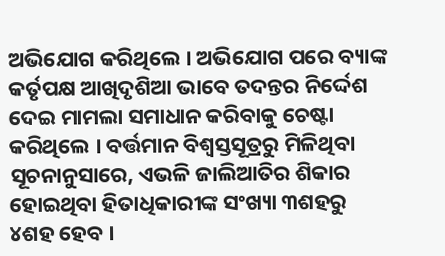ଅଭିଯୋଗ କରିଥିଲେ । ଅଭିଯୋଗ ପରେ ବ୍ୟାଙ୍କ କର୍ତୃପକ୍ଷ ଆଖିଦୃଶିଆ ଭାବେ ତଦନ୍ତର ନିର୍ଦ୍ଦେଶ ଦେଇ ମାମଲା ସମାଧାନ କରିବାକୁ ଚେଷ୍ଟା କରିଥିଲେ । ବର୍ତ୍ତମାନ ବିଶ୍ୱସ୍ତସୂତ୍ରରୁ ମିଳିଥିବା ସୂଚନାନୁସାରେ, ଏଭଳି ଜାଲିଆତିର ଶିକାର ହୋଇଥିବା ହିତାଧିକାରୀଙ୍କ ସଂଖ୍ୟା ୩ଶହରୁ ୪ଶହ ହେବ ।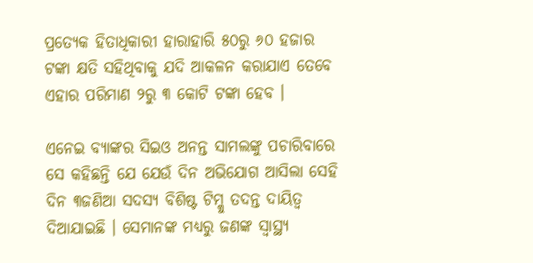ପ୍ରତ୍ୟେକ ହିତାଧିକାରୀ ହାରାହାରି ୫୦ରୁ ୬୦ ହଜାର ଟଙ୍କା କ୍ଷତି ସହିଥିବାକୁ ଯଦି ଆକଳନ କରାଯାଏ ତେବେ ଏହାର ପରିମାଣ ୨ରୁ ୩ କୋଟି ଟଙ୍କା ହେବ ।

ଏନେଇ ବ୍ୟାଙ୍କର ସିଇଓ ଅନନ୍ତ ସାମଲଙ୍କୁ ପଚାରିବାରେ ସେ କହିଛନ୍ତି ଯେ ଯେଉଁ ଦିନ ଅଭିଯୋଗ ଆସିଲା ସେହି ଦିନ ୩ଜଣିଆ ସଦସ୍ୟ ବିଶିଷ୍ଟ ଟିମ୍କୁ ତଦନ୍ତ ଦାୟିତ୍ୱ ଦିଆଯାଇଛି । ସେମାନଙ୍କ ମଧ୍ୟରୁ ଜଣଙ୍କ ସ୍ୱାସ୍ଥ୍ୟ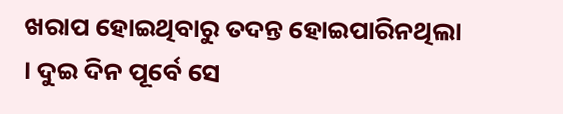ଖରାପ ହୋଇଥିବାରୁ ତଦନ୍ତ ହୋଇପାରିନଥିଲା । ଦୁଇ ଦିନ ପୂର୍ବେ ସେ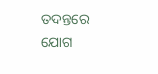ତଦନ୍ତରେ ଯୋଗ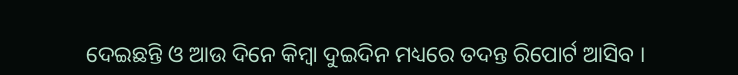ଦେଇଛନ୍ତି ଓ ଆଉ ଦିନେ କିମ୍ବା ଦୁଇଦିନ ମଧ୍ୟରେ ତଦନ୍ତ ରିପୋର୍ଟ ଆସିବ ।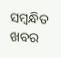ସମ୍ବନ୍ଧିତ ଖବର